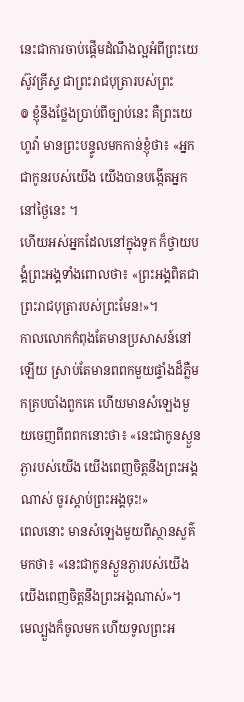នេះជាការចាប់ផ្ដើមដំណឹងល្អអំពីព្រះយេស៊ូវគ្រីស្ទ ជាព្រះរាជបុត្រារបស់ព្រះ
៙ ខ្ញុំនឹងថ្លែងប្រាប់ពីច្បាប់នេះ គឺព្រះយេហូវ៉ា មានព្រះបន្ទូលមកកាន់ខ្ញុំថា៖ «អ្នកជាកូនរបស់យើង យើងបានបង្កើតអ្នកនៅថ្ងៃនេះ ។
ហើយអស់អ្នកដែលនៅក្នុងទូក ក៏ថ្វាយបង្គំព្រះអង្គទាំងពោលថា៖ «ព្រះអង្គពិតជាព្រះរាជបុត្រារបស់ព្រះមែន!»។
កាលលោកកំពុងតែមានប្រសាសន៍នៅឡើយ ស្រាប់តែមានពពកមួយផ្ទាំងដ៏ភ្លឺមកគ្របបាំងពួកគេ ហើយមានសំឡេងមួយចេញពីពពកនោះថា៖ «នេះជាកូនស្ងួនភ្ងារបស់យើង យើងពេញចិត្តនឹងព្រះអង្គណាស់ ចូរស្តាប់ព្រះអង្គចុះ!»
ពេលនោះ មានសំឡេងមួយពីស្ថានសួគ៌មកថា៖ «នេះជាកូនស្ងួនភ្ងារបស់យើង យើងពេញចិត្តនឹងព្រះអង្គណាស់»។
មេល្បួងក៏ចូលមក ហើយទូលព្រះអ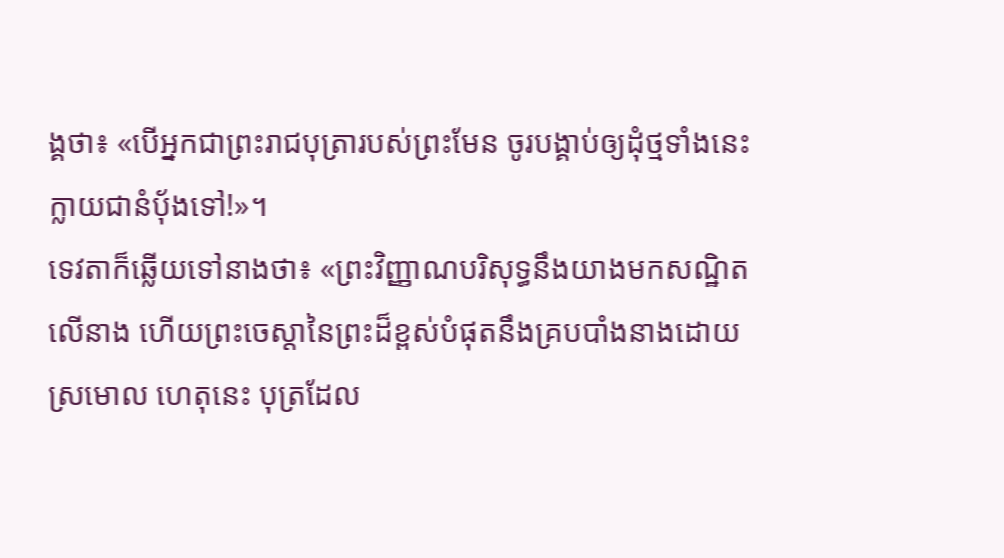ង្គថា៖ «បើអ្នកជាព្រះរាជបុត្រារបស់ព្រះមែន ចូរបង្គាប់ឲ្យដុំថ្មទាំងនេះក្លាយជានំបុ័ងទៅ!»។
ទេវតាក៏ឆ្លើយទៅនាងថា៖ «ព្រះវិញ្ញាណបរិសុទ្ធនឹងយាងមកសណ្ឋិតលើនាង ហើយព្រះចេស្តានៃព្រះដ៏ខ្ពស់បំផុតនឹងគ្របបាំងនាងដោយស្រមោល ហេតុនេះ បុត្រដែល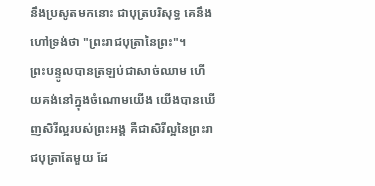នឹងប្រសូតមកនោះ ជាបុត្របរិសុទ្ធ គេនឹងហៅទ្រង់ថា "ព្រះរាជបុត្រានៃព្រះ"។
ព្រះបន្ទូលបានត្រឡប់ជាសាច់ឈាម ហើយគង់នៅក្នុងចំណោមយើង យើងបានឃើញសិរីល្អរបស់ព្រះអង្គ គឺជាសិរីល្អនៃព្រះរាជបុត្រាតែមួយ ដែ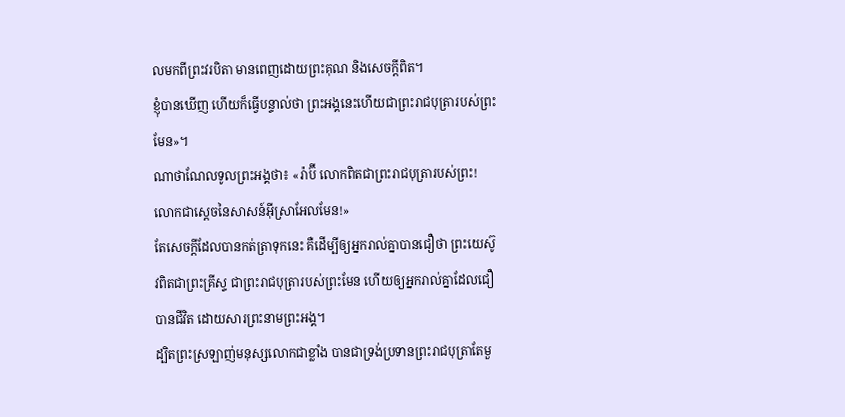លមកពីព្រះវរបិតា មានពេញដោយព្រះគុណ និងសេចក្តីពិត។
ខ្ញុំបានឃើញ ហើយក៏ធ្វើបន្ទាល់ថា ព្រះអង្គនេះហើយជាព្រះរាជបុត្រារបស់ព្រះមែន»។
ណាថាណែលទូលព្រះអង្គថា៖ «រ៉ាប៊ី លោកពិតជាព្រះរាជបុត្រារបស់ព្រះ! លោកជាស្តេចនៃសាសន៍អ៊ីស្រាអែលមែន!»
តែសេចក្ដីដែលបានកត់ត្រាទុកនេះ គឺដើម្បីឲ្យអ្នករាល់គ្នាបានជឿថា ព្រះយេស៊ូវពិតជាព្រះគ្រីស្ទ ជាព្រះរាជបុត្រារបស់ព្រះមែន ហើយឲ្យអ្នករាល់គ្នាដែលជឿបានជីវិត ដោយសារព្រះនាមព្រះអង្គ។
ដ្បិតព្រះស្រឡាញ់មនុស្សលោកជាខ្លាំង បានជាទ្រង់ប្រទានព្រះរាជបុត្រាតែមួ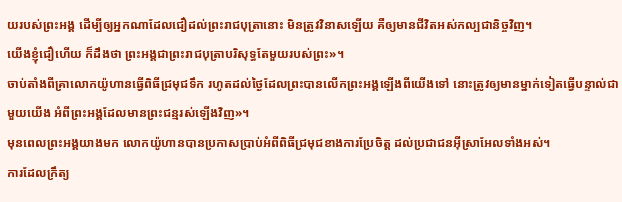យរបស់ព្រះអង្គ ដើម្បីឲ្យអ្នកណាដែលជឿដល់ព្រះរាជបុត្រានោះ មិនត្រូវវិនាសឡើយ គឺឲ្យមានជីវិតអស់កល្បជានិច្ចវិញ។
យើងខ្ញុំជឿហើយ ក៏ដឹងថា ព្រះអង្គជាព្រះរាជបុត្រាបរិសុទ្ធតែមួយរបស់ព្រះ»។
ចាប់តាំងពីគ្រាលោកយ៉ូហានធ្វើពិធីជ្រមុជទឹក រហូតដល់ថ្ងៃដែលព្រះបានលើកព្រះអង្គឡើងពីយើងទៅ នោះត្រូវឲ្យមានម្នាក់ទៀតធ្វើបន្ទាល់ជាមួយយើង អំពីព្រះអង្គដែលមានព្រះជន្មរស់ឡើងវិញ»។
មុនពេលព្រះអង្គយាងមក លោកយ៉ូហានបានប្រកាសប្រាប់អំពីពិធីជ្រមុជខាងការប្រែចិត្ត ដល់ប្រជាជនអ៊ីស្រាអែលទាំងអស់។
ការដែលក្រឹត្យ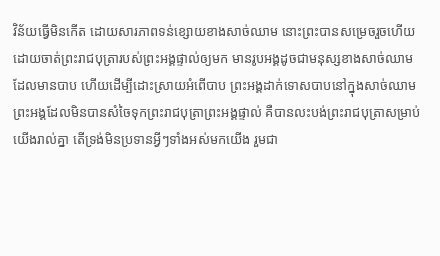វិន័យធ្វើមិនកើត ដោយសារភាពទន់ខ្សោយខាងសាច់ឈាម នោះព្រះបានសម្រេចរួចហើយ ដោយចាត់ព្រះរាជបុត្រារបស់ព្រះអង្គផ្ទាល់ឲ្យមក មានរូបអង្គដូចជាមនុស្សខាងសាច់ឈាមដែលមានបាប ហើយដើម្បីដោះស្រាយអំពើបាប ព្រះអង្គដាក់ទោសបាបនៅក្នុងសាច់ឈាម
ព្រះអង្គដែលមិនបានសំចៃទុកព្រះរាជបុត្រាព្រះអង្គផ្ទាល់ គឺបានលះបង់ព្រះរាជបុត្រាសម្រាប់យើងរាល់គ្នា តើទ្រង់មិនប្រទានអ្វីៗទាំងអស់មកយើង រួមជា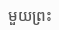មួយព្រះ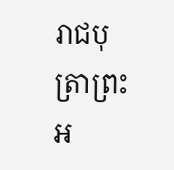រាជបុត្រាព្រះអ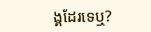ង្គដែរទេឬ?